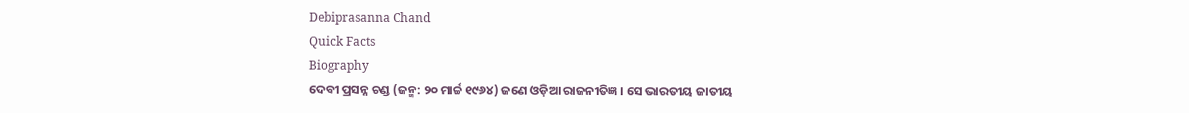Debiprasanna Chand
Quick Facts
Biography
ଦେବୀ ପ୍ରସନ୍ନ ଚଣ୍ଡ (ଜନ୍ମ: ୨୦ ମାର୍ଚ୍ଚ ୧୯୬୪) ଜଣେ ଓଡ଼ିଆ ରାଜନୀତିଜ୍ଞ । ସେ ଭାରତୀୟ ଜାତୀୟ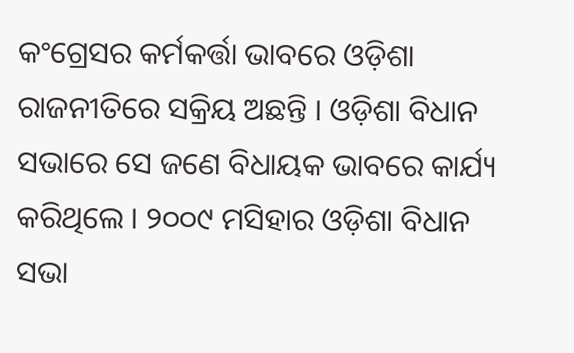କଂଗ୍ରେସର କର୍ମକର୍ତ୍ତା ଭାବରେ ଓଡ଼ିଶା ରାଜନୀତିରେ ସକ୍ରିୟ ଅଛନ୍ତି । ଓଡ଼ିଶା ବିଧାନ ସଭାରେ ସେ ଜଣେ ବିଧାୟକ ଭାବରେ କାର୍ଯ୍ୟ କରିଥିଲେ । ୨୦୦୯ ମସିହାର ଓଡ଼ିଶା ବିଧାନ ସଭା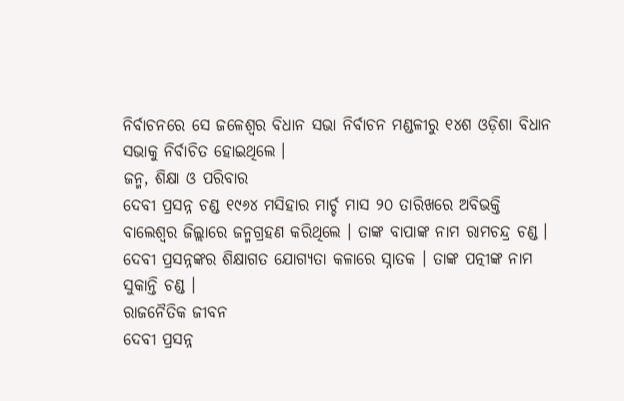ନିର୍ବାଚନରେ ସେ ଜଳେଶ୍ୱର ବିଧାନ ସଭା ନିର୍ବାଚନ ମଣ୍ଡଳୀରୁ ୧୪ଶ ଓଡ଼ିଶା ବିଧାନ ସଭାକୁ ନିର୍ବାଚିତ ହୋଇଥିଲେ ।
ଜନ୍ମ, ଶିକ୍ଷା ଓ ପରିବାର
ଦେବୀ ପ୍ରସନ୍ନ ଚଣ୍ଡ ୧୯୬୪ ମସିହାର ମାର୍ଚ୍ଚ ମାସ ୨୦ ତାରିଖରେ ଅବିଭକ୍ତି ବାଲେଶ୍ୱର ଜିଲ୍ଲାରେ ଜନ୍ମଗ୍ରହଣ କରିଥିଲେ । ତାଙ୍କ ବାପାଙ୍କ ନାମ ରାମଚନ୍ଦ୍ର ଚଣ୍ଡ । ଦେବୀ ପ୍ରସନ୍ନଙ୍କର ଶିକ୍ଷାଗତ ଯୋଗ୍ୟତା କଳାରେ ସ୍ନାତକ । ତାଙ୍କ ପତ୍ନୀଙ୍କ ନାମ ସୁକାନ୍ତି ଚଣ୍ଡ ।
ରାଜନୈତିକ ଜୀବନ
ଦେବୀ ପ୍ରସନ୍ନ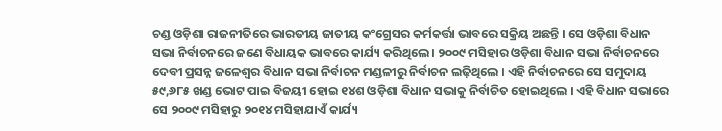ଚଣ୍ଡ ଓଡ଼ିଶା ରାଜନୀତିରେ ଭାରତୀୟ ଜାତୀୟ କଂଗ୍ରେସର କର୍ମକର୍ତ୍ତା ଭାବରେ ସକ୍ରିୟ ଅଛନ୍ତି । ସେ ଓଡ଼ିଶା ବିଧାନ ସଭା ନିର୍ବାଚନରେ ଜଣେ ବିଧାୟକ ଭାବରେ କାର୍ଯ୍ୟ କରିଥିଲେ । ୨୦୦୯ ମସିହାର ଓଡ଼ିଶା ବିଧାନ ସଭା ନିର୍ବାଚନରେ ଦେବୀ ପ୍ରସନ୍ନ ଜଳେଶ୍ୱର ବିଧାନ ସଭା ନିର୍ବାଚନ ମଣ୍ଡଳୀରୁ ନିର୍ବାଚନ ଲଢ଼ିଥିଲେ । ଏହି ନିର୍ବାଚନରେ ସେ ସମୁଦାୟ ୫୯,୬୮୫ ଖଣ୍ଡ ଭୋଟ ପାଇ ବିଜୟୀ ହୋଇ ୧୪ଶ ଓଡ଼ିଶା ବିଧାନ ସଭାକୁ ନିର୍ବାଚିତ ହୋଇଥିଲେ । ଏହି ବିଧାନ ସଭାରେ ସେ ୨୦୦୯ ମସିହାରୁ ୨୦୧୪ ମସିହାଯାଏଁ କାର୍ଯ୍ୟ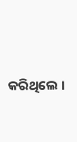କରିଥିଲେ ।